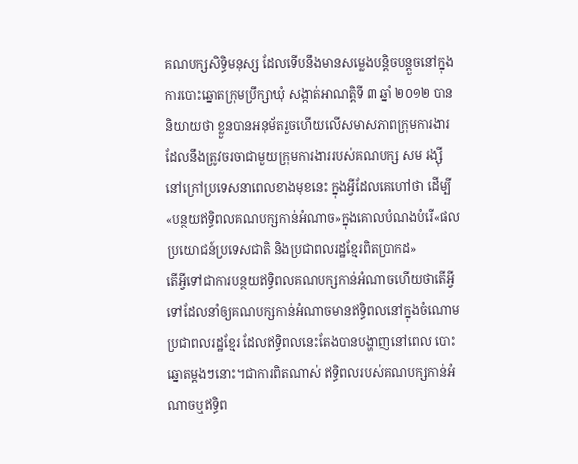គណបក្សសិទ្ធិមនុស្ស ដែលទើបនឹងមានសម្លេងបន្តិចបន្តួចនៅក្នុងការបោះឆ្នោតក្រុមប្រឹក្សាឃុំ សង្កាត់អាណត្តិទី ៣ ឆ្នាំ ២០១២ បាននិយាយថា ខ្លួនបានអនុម័តរួចហើយលើសមាសភាពក្រុមការងារ ដែលនឹងត្រូវចរចាជាមួយក្រុមការងាររបស់គណបក្ស សម រង្ស៊ី នៅក្រៅប្រទេសនាពេលខាងមុខនេះ ក្នុងអ្វីដែលគេហៅថា ដើម្បី«បន្ថយឥទ្ធិពលគណបក្សកាន់អំណាច»ក្នុងគោលបំណងបំរើ«ផលប្រយោជន៍ប្រទេសជាតិ និងប្រជាពលរដ្ឋខ្មែរពិតប្រាកដ»
តើអ្វីទៅជាការបន្ថយឥទ្ធិពលគណបក្សកាន់អំណាចហើយថាតើអ្វីទៅដែលនាំឲ្យគណបក្សកាន់អំណាចមានឥទ្ធិពលនៅក្នុងចំណោមប្រជាពលរដ្ឋខ្មែរ ដែលឥទ្ធិពលនេះតែងបានបង្ហាញនៅពេល បោះឆ្នោតម្តងៗនោះ។ជាការពិតណាស់ ឥទ្ធិពលរបស់គណបក្សកាន់អំណាចឬឥទ្ធិព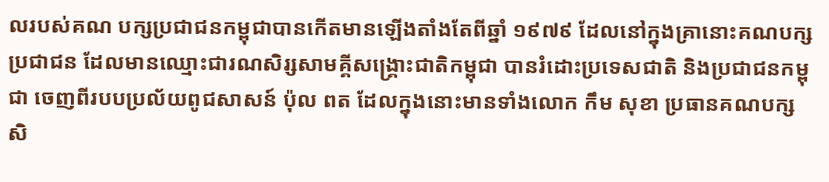លរបស់គណ បក្សប្រជាជនកម្ពុជាបានកើតមានឡើងតាំងតែពីឆ្នាំ ១៩៧៩ ដែលនៅក្នុងគ្រានោះគណបក្សប្រជាជន ដែលមានឈ្មោះជារណសិរ្សសាមគ្គីសង្គ្រោះជាតិកម្ពុជា បានរំដោះប្រទេសជាតិ និងប្រជាជនកម្ពុជា ចេញពីរបបប្រល័យពូជសាសន៍ ប៉ុល ពត ដែលក្នុងនោះមានទាំងលោក កឹម សុខា ប្រធានគណបក្ស សិ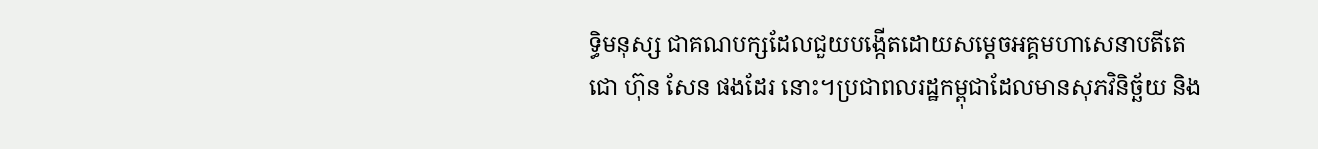ទ្ធិមនុស្ស ជាគណបក្សដែលជួយបង្កើតដោយសម្តេចអគ្គមហាសេនាបតីតេជោ ហ៊ុន សែន ផងដែរ នោះ។ប្រជាពលរដ្ឋកម្ពុជាដែលមានសុភវិនិច្ឆ័យ និង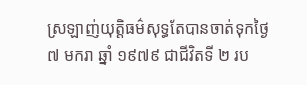ស្រឡាញ់យុត្តិធម៌សុទ្ធតែបានចាត់ទុកថ្ងៃ ៧ មករា ឆ្នាំ ១៩៧៩ ជាជីវិតទី ២ រប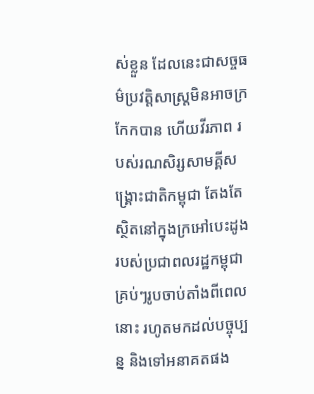ស់ខ្លួន ដែលនេះជាសច្ចធម៌ប្រវត្តិសាស្ត្រមិនអាចក្រកែកបាន ហើយវីរភាព របស់រណសិរ្សសាមគ្គីសង្គ្រោះជាតិកម្ពុជា តែងតែស្ថិតនៅក្នុងក្រអៅបេះដូងរបស់ប្រជាពលរដ្ឋកម្ពុជា គ្រប់ៗរូបចាប់តាំងពីពេលនោះ រហូតមកដល់បច្ចុប្បន្ន និងទៅអនាគតផង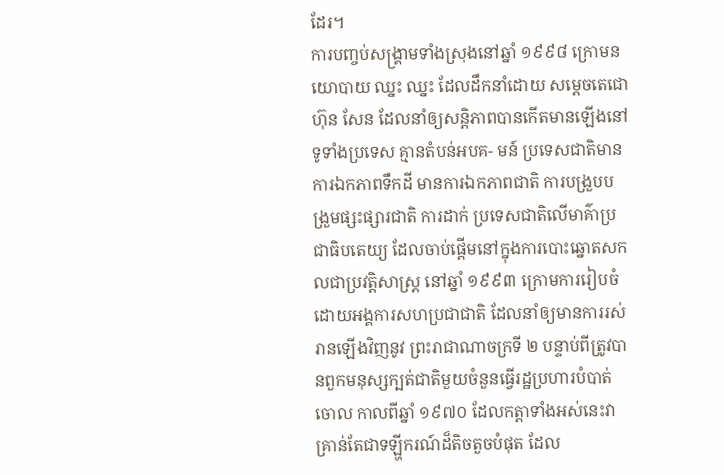ដែរ។
ការបញ្ចប់សង្គ្រាមទាំងស្រុងនៅឆ្នាំ ១៩៩៨ ក្រោមនយោបាយ ឈ្នះ ឈ្នះ ដែលដឹកនាំដោយ សម្តេចតេជោ ហ៊ុន សែន ដែលនាំឲ្យសន្តិភាពបានកើតមានឡើងនៅទូទាំងប្រទេស គ្មានតំបន់អបគ- មន៍ ប្រទេសជាតិមានការឯកភាពទឹកដី មានការឯកភាពជាតិ ការបង្រួបបង្រួមផ្សះផ្សារជាតិ ការដាក់ ប្រទេសជាតិលើមាគ៌ាប្រជាធិបតេយ្យ ដែលចាប់ផ្តើមនៅក្នុងការបោះឆ្នោតសកលជាប្រវត្តិសាស្ត្រ នៅឆ្នាំ ១៩៩៣ ក្រោមការរៀបចំដោយអង្គការសហប្រជាជាតិ ដែលនាំឲ្យមានការរស់រានឡើងវិញនូវ ព្រះរាជាណាចក្រទី ២ បន្ទាប់ពីត្រូវបានពួកមនុស្សក្បត់ជាតិមួយចំនួនធ្វើរដ្ឋប្រហារបំបាត់ចោល កាលពីឆ្នាំ ១៩៧០ ដែលកត្តាទាំងអស់នេះវាគ្រាន់តែជាទឡ្ហីករណ៍ដ៏តិចតួចបំផុត ដែល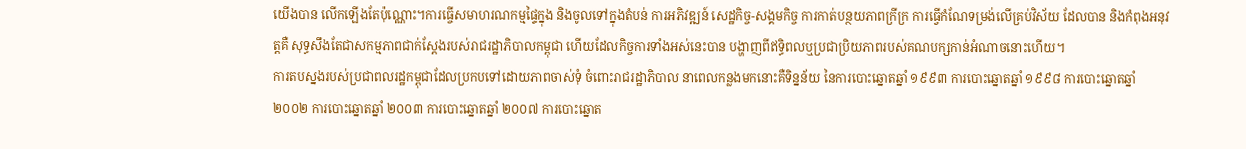យើងបាន លើកឡើងតែប៉ុណ្ណោះ។ការធ្ចើសមាហរណកម្មផ្ទៃក្នុង និងចូលទៅក្នុងតំបន់ ការអភិវឌ្ឍន៍ សេដ្ឋកិច្ច-សង្គមកិច្ច ការកាត់បន្ថយភាពក្រីក្រ ការធ្វើកំណែទម្រង់លើគ្រប់វិស័យ ដែលបាន និងកំពុងអនុវត្តគឺ សុទ្ធសឹងតែជាសកម្មភាពជាក់ស្តែងរបស់រាជរដ្ឋាភិបាលកម្ពុជា ហើយដែលកិច្ចការទាំងអស់នេះបាន បង្ហាញពីឥទ្ធិពលឬប្រជាប្រិយភាពរបស់គណបក្សកាន់អំណាចនោះហើយ។
ការតបស្នងរបស់ប្រជាពលរដ្ឋកម្ពុជាដែលប្រកបទៅដោយភាពចាស់ទុំ ចំពោះរាជរដ្ឋាភិបាល នាពេលកន្លងមកនោះគឺទិន្នន័យ នៃការបោះឆ្នោតឆ្នាំ ១៩៩៣ ការបោះឆ្នោតឆ្នាំ ១៩៩៨ ការបោះឆ្នោតឆ្នាំ ២០០២ ការបោះឆ្នោតឆ្នាំ ២០០៣ ការបោះឆ្នោតឆ្នាំ ២០០៧ ការបោះឆ្នោត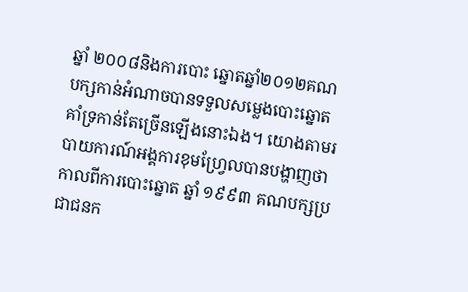ឆ្នាំ ២០០៨និងការបោះ ឆ្នោតឆ្នាំ២០១២គណបក្សកាន់អំណាចបានទទួលសម្លេងបោះឆ្នោតគាំទ្រកាន់តែច្រើនឡើងនោះឯង។ យោងតាមរបាយការណ៍អង្គការខុមហ្វ្រែលបានបង្ហាញថា កាលពីការបោះឆ្នោត ឆ្នាំ ១៩៩៣ គណបក្សប្រជាជនក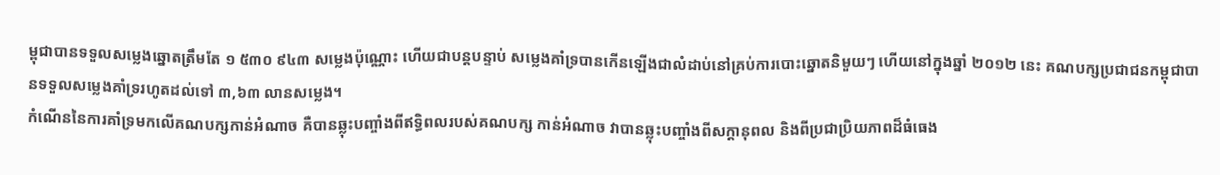ម្ពុជាបានទទួលសម្លេងឆ្នោតត្រឹមតែ ១ ៥៣០ ៩៤៣ សម្លេងប៉ុណ្ណោះ ហើយជាបន្តបន្ទាប់ សម្លេងគាំទ្របានកើនឡើងជាលំដាប់នៅគ្រប់ការបោះឆ្នោតនិមួយៗ ហើយនៅក្នុងឆ្នាំ ២០១២ នេះ គណបក្សប្រជាជនកម្ពុជាបានទទួលសម្លេងគាំទ្ររហូតដល់ទៅ ៣,៦៣ លានសម្លេង។
កំណើននៃការគាំទ្រមកលើគណបក្សកាន់អំណាច គឺបានឆ្លុះបញ្ចាំងពីឥទ្ធិពលរបស់គណបក្ស កាន់អំណាច វាបានឆ្លុះបញ្ចាំងពីសក្តានុពល និងពីប្រជាប្រិយភាពដ៏ធំធេង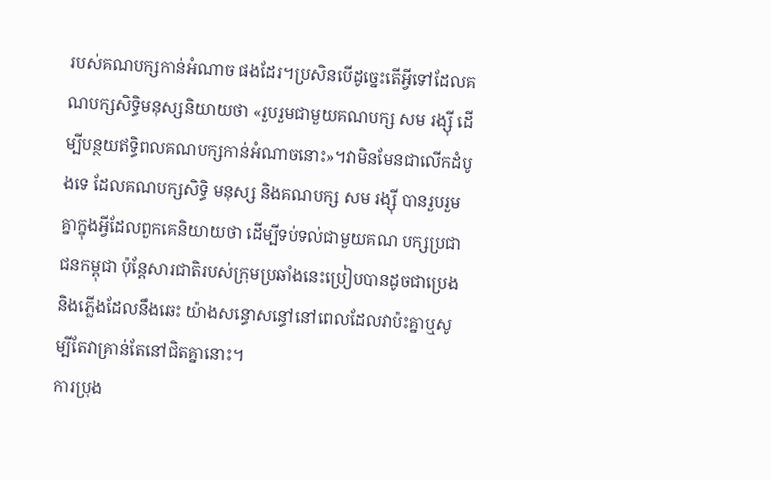របស់គណបក្សកាន់អំណាច ផងដែរ។ប្រសិនបើដូច្នេះតើអ្វីទៅដែលគណបក្សសិទ្ធិមនុស្សនិយាយថា «រួបរួមជាមួយគណបក្ស សម រង្ស៊ី ដើម្បីបន្ថយឥទ្ធិពលគណបក្សកាន់អំណាចនោះ»។វាមិនមែនជាលើកដំបូងទេ ដែលគណបក្សសិទ្ធិ មនុស្ស និងគណបក្ស សម រង្ស៊ី បានរួបរួមគ្នាក្នុងអ្វីដែលពួកគេនិយាយថា ដើម្បីទប់ទល់ជាមួយគណ បក្សប្រជាជនកម្ពុជា ប៉ុន្តែសារជាតិរបស់ក្រុមប្រឆាំងនេះប្រៀបបានដូចជាប្រេង និងភ្លើងដែលនឹងឆេះ យ៉ាងសន្ធោសន្ធៅនៅពេលដែលវាប៉ះគ្នាឬសូម្បីតែវាគ្រាន់តែនៅជិតគ្នានោះ។
ការប្រុង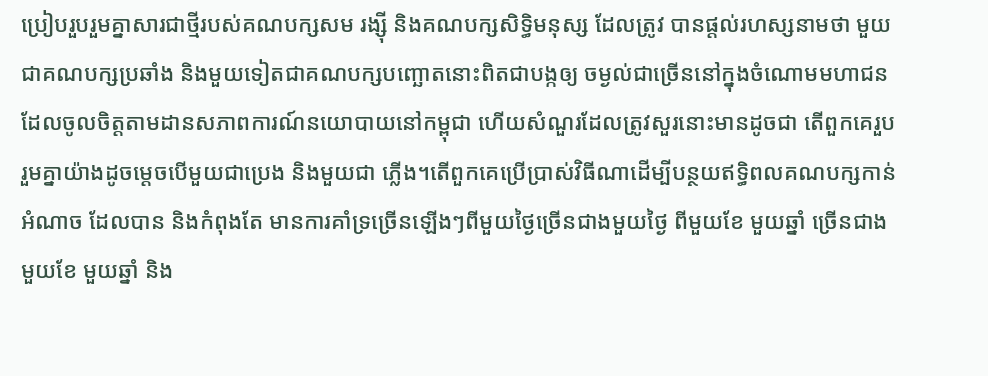ប្រៀបរួបរួមគ្នាសារជាថ្មីរបស់គណបក្សសម រង្ស៊ី និងគណបក្សសិទ្ធិមនុស្ស ដែលត្រូវ បានផ្តល់រហស្សនាមថា មួយជាគណបក្សប្រឆាំង និងមួយទៀតជាគណបក្សបញ្ឆោតនោះពិតជាបង្កឲ្យ ចម្ងល់ជាច្រើននៅក្នុងចំណោមមហាជនដែលចូលចិត្តតាមដានសភាពការណ៍នយោបាយនៅកម្ពុជា ហើយសំណួរដែលត្រូវសួរនោះមានដូចជា តើពួកគេរួបរួមគ្នាយ៉ាងដូចម្តេចបើមួយជាប្រេង និងមួយជា ភ្លើង។តើពួកគេប្រើប្រាស់វិធីណាដើម្បីបន្ថយឥទ្ធិពលគណបក្សកាន់អំណាច ដែលបាន និងកំពុងតែ មានការគាំទ្រច្រើនឡើងៗពីមួយថ្ងៃច្រើនជាងមួយថ្ងៃ ពីមួយខែ មួយឆ្នាំ ច្រើនជាង មួយខែ មួយឆ្នាំ និង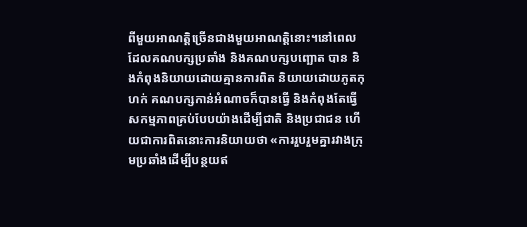ពីមួយអាណត្តិច្រើនជាងមួយអាណត្តិនោះ។នៅពេលដែលគណបក្សប្រឆាំង និងគណបក្សបញ្ឆោត បាន និងកំពុងនិយាយដោយគ្មានការពិត និយាយដោយភូតកុហក់ គណបក្សកាន់អំណាចក៏បានធ្វើ និងកំពុងតែធ្វើសកម្មភាពគ្រប់បែបយ៉ាងដើម្បីជាតិ និងប្រជាជន ហើយជាការពិតនោះការនិយាយថា «ការរួបរួមគ្នារវាងក្រុមប្រឆាំងដើម្បីបន្ថយឥ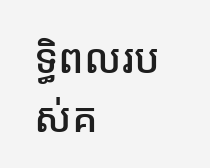ទ្ធិពលរបស់គ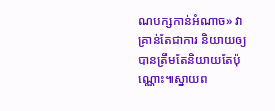ណបក្សកាន់អំណាច» វាគ្រាន់តែជាការ និយាយឲ្យបានត្រឹមតែនិយាយតែប៉ុណ្ណោះ៕ស្នាយព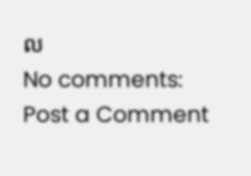ល
No comments:
Post a Comment